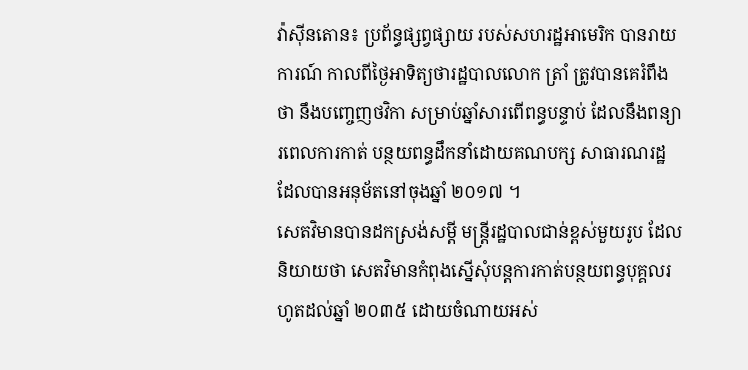វ៉ាស៊ីនតោន៖ ប្រព័ន្ធផ្សព្វផ្សាយ របស់សហរដ្ឋអាមេរិក បានរាយការណ៍ កាលពីថ្ងៃអាទិត្យថារដ្ឋបាលលោក ត្រាំ ត្រូវបានគេរំពឹងថា នឹងបញ្ចេញថវិកា សម្រាប់ឆ្នាំសារពើពន្ធបន្ទាប់ ដែលនឹងពន្យារពេលការកាត់ បន្ថយពន្ធដឹកនាំដោយគណបក្ស សាធារណរដ្ឋ ដែលបានអនុម័តនៅចុងឆ្នាំ ២០១៧ ។
សេតវិមានបានដកស្រង់សម្តី មន្ត្រីរដ្ឋបាលជាន់ខ្ពស់មួយរូប ដែលនិយាយថា សេតវិមានកំពុងស្នើសុំបន្តការកាត់បន្ថយពន្ធបុគ្គលរហូតដល់ឆ្នាំ ២០៣៥ ដោយចំណាយអស់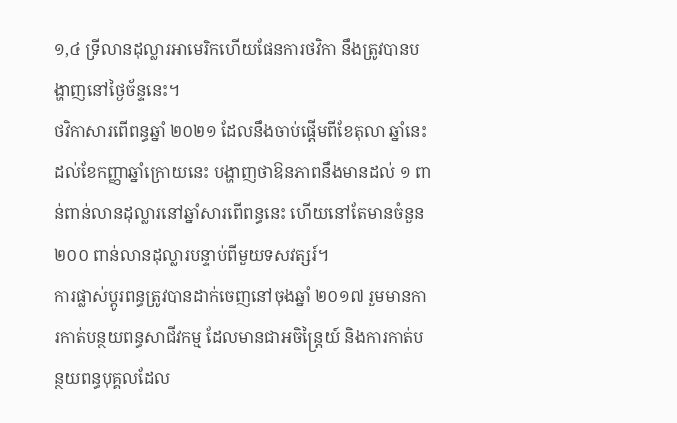១,៤ ទ្រីលានដុល្លារអាមេរិកហើយផែនការថវិកា នឹងត្រូវបានបង្ហាញនៅថ្ងៃច័ន្ទនេះ។
ថវិកាសារពើពន្ធឆ្នាំ ២០២១ ដែលនឹងចាប់ផ្តើមពីខែតុលា ឆ្នាំនេះដល់ខែកញ្ញាឆ្នាំក្រោយនេះ បង្ហាញថាឱនភាពនឹងមានដល់ ១ ពាន់ពាន់លានដុល្លារនៅឆ្នាំសារពើពន្ធនេះ ហើយនៅតែមានចំនួន ២០០ ពាន់លានដុល្លារបន្ទាប់ពីមួយទសវត្សរ៍។
ការផ្លាស់ប្តូរពន្ធត្រូវបានដាក់ចេញនៅចុងឆ្នាំ ២០១៧ រួមមានការកាត់បន្ថយពន្ធសាជីវកម្ម ដែលមានជាអចិន្ត្រៃយ៍ និងការកាត់បន្ថយពន្ធបុគ្គលដែល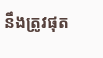នឹងត្រូវផុត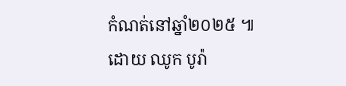កំណត់នៅឆ្នាំ២០២៥ ៕
ដោយ ឈូក បូរ៉ា